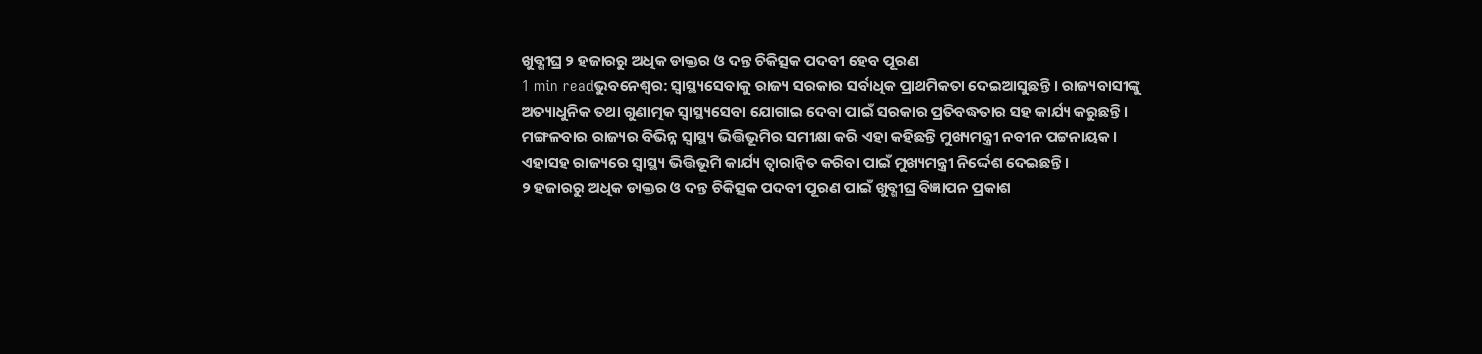ଖୁବ୍ଶୀଘ୍ର ୨ ହଜାରରୁ ଅଧିକ ଡାକ୍ତର ଓ ଦନ୍ତ ଚିକିତ୍ସକ ପଦବୀ ହେବ ପୂରଣ
1 min readଭୁବନେଶ୍ୱର: ସ୍ୱାସ୍ଥ୍ୟସେବାକୁ ରାଜ୍ୟ ସରକାର ସର୍ବାଧିକ ପ୍ରାଥମିକତା ଦେଇଆସୁଛନ୍ତି । ରାଜ୍ୟବାସୀଙ୍କୁ ଅତ୍ୟାଧୁନିକ ତଥା ଗୁଣାତ୍ମକ ସ୍ୱାସ୍ଥ୍ୟସେବା ଯୋଗାଇ ଦେବା ପାଇଁ ସରକାର ପ୍ରତିବଦ୍ଧତାର ସହ କାର୍ଯ୍ୟ କରୁଛନ୍ତି । ମଙ୍ଗଳବାର ରାଜ୍ୟର ବିଭିନ୍ନ ସ୍ୱାସ୍ଥ୍ୟ ଭିତ୍ତିଭୂମିର ସମୀକ୍ଷା କରି ଏହା କହିଛନ୍ତି ମୁଖ୍ୟମନ୍ତ୍ରୀ ନବୀନ ପଟ୍ଟନାୟକ । ଏହାସହ ରାଜ୍ୟରେ ସ୍ୱାସ୍ଥ୍ୟ ଭିତ୍ତିଭୂମି କାର୍ଯ୍ୟ ତ୍ୱାରାନ୍ୱିତ କରିବା ପାଇଁ ମୁଖ୍ୟମନ୍ତ୍ରୀ ନିର୍ଦ୍ଦେଶ ଦେଇଛନ୍ତି ।
୨ ହଜାରରୁ ଅଧିକ ଡାକ୍ତର ଓ ଦନ୍ତ ଚିକିତ୍ସକ ପଦବୀ ପୂରଣ ପାଇଁ ଖୁବ୍ଶୀଘ୍ର ବିଜ୍ଞାପନ ପ୍ରକାଶ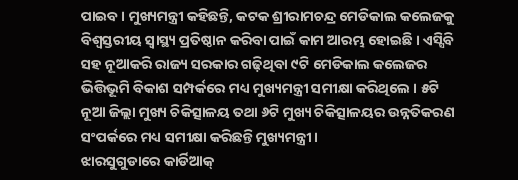ପାଇବ । ମୁଖ୍ୟମନ୍ତ୍ରୀ କହିଛନ୍ତି, କଟକ ଶ୍ରୀରାମଚନ୍ଦ୍ର ମେଡିକାଲ କଲେଜକୁ ବିଶ୍ୱସ୍ତରୀୟ ସ୍ୱାସ୍ଥ୍ୟ ପ୍ରତିଷ୍ଠାନ କରିବା ପାଇଁ କାମ ଆରମ୍ଭ ହୋଇଛି । ଏସ୍ସିବି ସହ ନୂଆକରି ରାଜ୍ୟ ସରକାର ଗଢ଼ିଥିବା ୯ଟି ମେଡିକାଲ କଲେଜର ଭିତ୍ତିଭୂମି ବିକାଶ ସମ୍ପର୍କରେ ମଧ୍ୟ ମୁଖ୍ୟମନ୍ତ୍ରୀ ସମୀକ୍ଷା କରିଥିଲେ । ୫ଟି ନୂଆ ଜିଲ୍ଲା ମୁଖ୍ୟ ଚିକିତ୍ସାଳୟ ତଥା ୬ଟି ମୁଖ୍ୟ ଚିକିତ୍ସାଳୟର ଉନ୍ନତିକରଣ ସଂପର୍କରେ ମଧ୍ୟ ସମୀକ୍ଷା କରିଛନ୍ତି ମୁଖ୍ୟମନ୍ତ୍ରୀ ।
ଝାରସୁଗୁଡାରେ କାର୍ଡିଆକ୍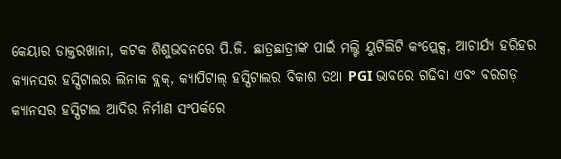କେୟାର ଡାକ୍ତରଖାନା, କଟକ ଶିଶୁଭବନରେ ପି.ଜି. ଛାତ୍ରଛାତ୍ରୀଙ୍କ ପାଇଁ ମଲ୍ଟି ୟୁଟିଲିଟି କଂପ୍ଲେକ୍ସ, ଆଚାର୍ଯ୍ୟ ହରିହର କ୍ୟାନସର ହସ୍ପିଟାଲର ଲିନାକ ବ୍ଲକ୍, କ୍ୟାପିଟାଲ୍ ହସ୍ପିଟାଲର ବିକାଶ ତଥା PGI ଭାବରେ ଗଢିବା ଏବଂ ବରଗଡ଼ କ୍ୟାନସର ହସ୍ପିଟାଲ ଆଦିର ନିର୍ମାଣ ସଂପର୍କରେ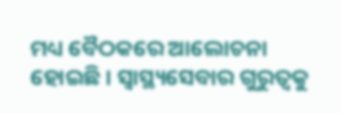ମଧ୍ୟ ବୈଠକରେ ଆଲୋଚନା ହୋଇଛି । ସ୍ୱାସ୍ଥ୍ୟସେବାର ଗୁରୁତ୍ୱକୁ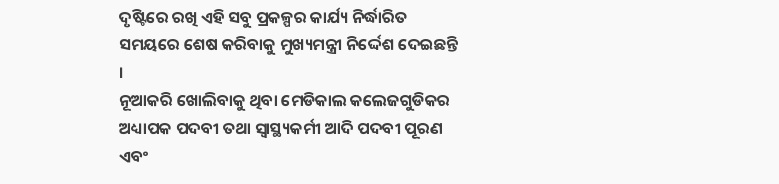ଦୃଷ୍ଟିରେ ରଖି ଏହି ସବୁ ପ୍ରକଳ୍ପର କାର୍ଯ୍ୟ ନିର୍ଦ୍ଧାରିତ ସମୟରେ ଶେଷ କରିବାକୁ ମୁଖ୍ୟମନ୍ତ୍ରୀ ନିର୍ଦ୍ଦେଶ ଦେଇଛନ୍ତି ।
ନୂଆକରି ଖୋଲିବାକୁ ଥିବା ମେଡିକାଲ କଲେଜଗୁଡିକର ଅଧ୍ୟାପକ ପଦବୀ ତଥା ସ୍ୱାସ୍ଥ୍ୟକର୍ମୀ ଆଦି ପଦବୀ ପୂରଣ ଏବଂ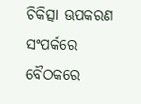ଚିକିତ୍ସା ଊପକରଣ ସଂପର୍କରେ ବୈଠକରେ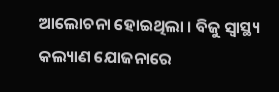ଆଲୋଚନା ହୋଇଥିଲା । ବିଜୁ ସ୍ୱାସ୍ଥ୍ୟ କଲ୍ୟାଣ ଯୋଜନାରେ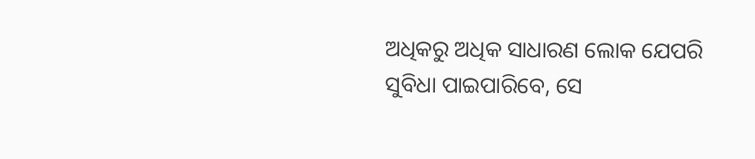ଅଧିକରୁ ଅଧିକ ସାଧାରଣ ଲୋକ ଯେପରି ସୁବିଧା ପାଇପାରିବେ, ସେ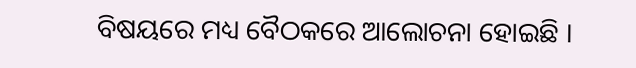ବିଷୟରେ ମଧ୍ୟ ବୈଠକରେ ଆଲୋଚନା ହୋଇଛି ।